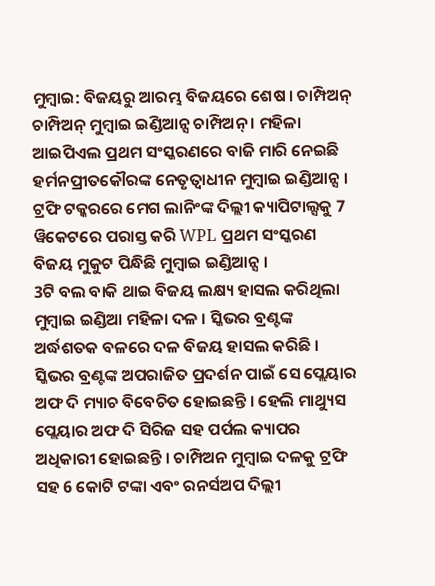ମୁମ୍ବାଇ: ବିଜୟରୁ ଆରମ୍ଭ ବିଜୟରେ ଶେଷ । ଚାମ୍ପିଅନ୍ ଚାମ୍ପିଅନ୍ ମୁମ୍ବାଇ ଇଣ୍ଡିଆନ୍ସ ଚାମ୍ପିଅନ୍ । ମହିଳା ଆଇପିଏଲ ପ୍ରଥମ ସଂସ୍କରଣରେ ବାଜି ମାରି ନେଇଛି ହର୍ମନପ୍ରୀତକୌରଙ୍କ ନେତୃତ୍ବାଧୀନ ମୁମ୍ବାଇ ଇଣ୍ଡିଆନ୍ସ । ଟ୍ରଫି ଟକ୍କରରେ ମେଗ ଲାନିଂଙ୍କ ଦିଲ୍ଲୀ କ୍ୟାପିଟାଲ୍ସକୁ 7 ୱିକେଟରେ ପରାସ୍ତ କରି WPL ପ୍ରଥମ ସଂସ୍କରଣ ବିଜୟ ମୁକୁଟ ପିନ୍ଧିଛି ମୁମ୍ବାଇ ଇଣ୍ଡିଆନ୍ସ ।
3ଟି ବଲ ବାକି ଥାଇ ବିଜୟ ଲକ୍ଷ୍ୟ ହାସଲ କରିଥିଲା ମୁମ୍ବାଇ ଇଣ୍ଡିଆ ମହିଳା ଦଳ । ସ୍କିଭର ବ୍ରଣ୍ଟଙ୍କ ଅର୍ଦ୍ଧଶତକ ବଳରେ ଦଳ ବିଜୟ ହାସଲ କରିଛି । ସ୍କିଭର ବ୍ରଣ୍ଟଙ୍କ ଅପରାଜିତ ପ୍ରଦର୍ଶନ ପାଇଁ ସେ ପ୍ଲେୟାର ଅଫ ଦି ମ୍ୟାଚ ବିବେଚିତ ହୋଇଛନ୍ତି । ହେଲି ମାଥ୍ୟୁସ ପ୍ଲେୟାର ଅଫ ଦି ସିରିଜ ସହ ପର୍ପଲ କ୍ୟାପର ଅଧିକାରୀ ହୋଇଛନ୍ତି । ଚାମ୍ପିଅନ ମୁମ୍ବାଇ ଦଳକୁ ଟ୍ରଫି ସହ 6 କୋଟି ଟଙ୍କା ଏବଂ ରନର୍ସଅପ ଦିଲ୍ଲୀ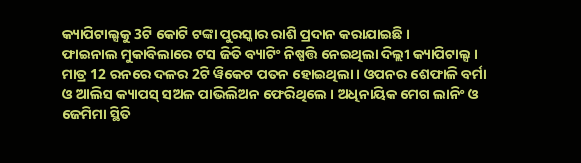କ୍ୟାପିଟାଲ୍ସକୁ 3ଟି କୋଟି ଟଙ୍କା ପୁରସ୍କାର ରାଶି ପ୍ରଦାନ କରାଯାଇଛି ।
ଫାଇନାଲ ମୁକାବିଲାରେ ଟସ ଜିତି ବ୍ୟାଟିଂ ନିଷ୍ପତ୍ତି ନେଇଥିଲା ଦିଲ୍ଲୀ କ୍ୟାପିଟାଲ୍ସ । ମାତ୍ର 12 ରନରେ ଦଳର 2ଟି ୱିକେଟ ପତନ ହୋଇଥିଲା । ଓପନର ଶେଫାଳି ବର୍ମା ଓ ଆଲିସ କ୍ୟାପସ୍ ସଅଳ ପାଭିଲିଅନ ଫେରିଥିଲେ । ଅଧିନାୟିକ ମେଗ ଲାନିଂ ଓ ଜେମିମା ସ୍ଥିତି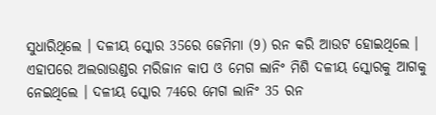ସୁଧାରିଥିଲେ । ଦଳୀୟ ସ୍କୋର 35ରେ ଜେମିମା (9) ରନ କରି ଆଉଟ ହୋଇଥିଲେ । ଏହାପରେ ଅଲରାଉଣ୍ଡର ମରିଜାନ କାପ ଓ ମେଗ ଲାନିଂ ମିଶି ଦଳୀୟ ସ୍କୋରକୁ ଆଗକୁ ନେଇଥିଲେ । ଦଳୀୟ ସ୍କୋର 74ରେ ମେଗ ଲାନିଂ 35 ରନ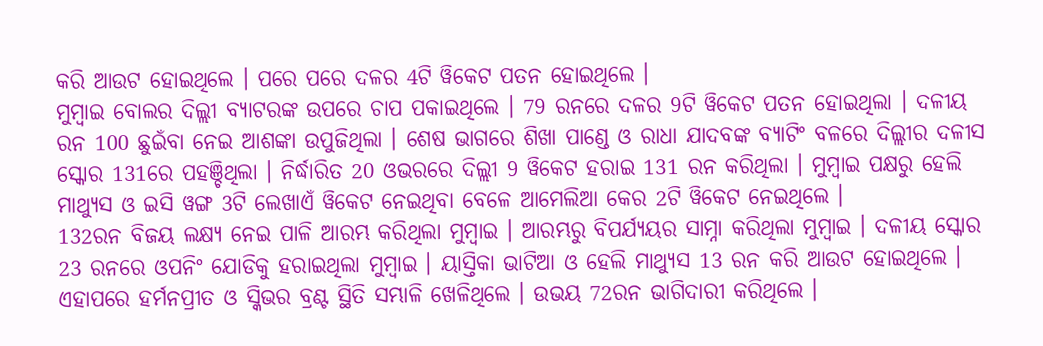କରି ଆଉଟ ହୋଇଥିଲେ । ପରେ ପରେ ଦଳର 4ଟି ୱିକେଟ ପତନ ହୋଇଥିଲେ ।
ମୁମ୍ବାଇ ବୋଲର ଦିଲ୍ଲୀ ବ୍ୟାଟରଙ୍କ ଉପରେ ଚାପ ପକାଇଥିଲେ । 79 ରନରେ ଦଳର 9ଟି ୱିକେଟ ପତନ ହୋଇଥିଲା । ଦଳୀୟ ରନ 100 ଛୁଇଁବା ନେଇ ଆଶଙ୍କା ଉପୁଜିଥିଲା । ଶେଷ ଭାଗରେ ଶିଖା ପାଣ୍ଡେ ଓ ରାଧା ଯାଦବଙ୍କ ବ୍ୟାଟିଂ ବଳରେ ଦିଲ୍ଲୀର ଦଳୀସ ସ୍କୋର 131ରେ ପହଞ୍ଚିଥିଲା । ନିର୍ଦ୍ଧାରିତ 20 ଓଭରରେ ଦିଲ୍ଲୀ 9 ୱିକେଟ ହରାଇ 131 ରନ କରିଥିଲା । ମୁମ୍ବାଇ ପକ୍ଷରୁ ହେଲି ମାଥ୍ୟୁସ ଓ ଇସି ୱଙ୍ଗ 3ଟି ଲେଖାଏଁ ୱିକେଟ ନେଇଥିବା ବେଳେ ଆମେଲିଆ କେର 2ଟି ୱିକେଟ ନେଇଥିଲେ ।
132ରନ ବିଜୟ ଲକ୍ଷ୍ୟ ନେଇ ପାଳି ଆରମ୍ଭ କରିଥିଲା ମୁମ୍ବାଇ । ଆରମ୍ଭରୁ ବିପର୍ଯ୍ୟୟର ସାମ୍ନା କରିଥିଲା ମୁମ୍ବାଇ । ଦଳୀୟ ସ୍କୋର 23 ରନରେ ଓପନିଂ ଯୋଡିକୁ ହରାଇଥିଲା ମୁମ୍ବାଇ । ୟାସ୍ତିକା ଭାଟିଆ ଓ ହେଲି ମାଥ୍ୟୁସ 13 ରନ କରି ଆଉଟ ହୋଇଥିଲେ । ଏହାପରେ ହର୍ମନପ୍ରୀତ ଓ ସ୍କିଭର ବ୍ରଣ୍ଟ ସ୍ଥିତି ସମ୍ଭାଳି ଖେଳିଥିଲେ । ଉଭୟ 72ରନ ଭାଗିଦାରୀ କରିଥିଲେ ।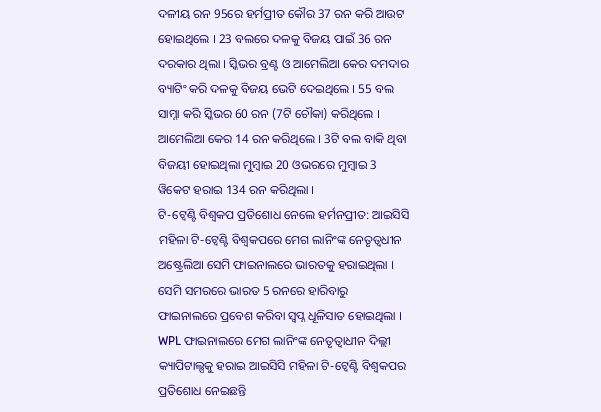ଦଳୀୟ ରନ 95ରେ ହର୍ମପ୍ରୀତ କୌର 37 ରନ କରି ଆଉଟ ହୋଇଥିଲେ । 23 ବଲରେ ଦଳକୁ ବିଜୟ ପାଇଁ 36 ରନ ଦରକାର ଥିଲା । ସ୍କିଭର ବ୍ରଣ୍ଟ ଓ ଆମେଲିଆ କେର ଦମଦାର ବ୍ୟାଟିଂ କରି ଦଳକୁ ବିଜୟ ଭେଟି ଦେଇଥିଲେ । 55 ବଲ ସାମ୍ନା କରି ସ୍କିଭର 60 ରନ (7ଟି ଚୌକା) କରିଥିଲେ । ଆମେଲିଆ କେର 14 ରନ କରିଥିଲେ । 3ଟି ବଲ ବାକି ଥିବା ବିଜୟୀ ହୋଇଥିଲା ମୁମ୍ବାଇ 20 ଓଭରରେ ମୁମ୍ବାଇ 3 ୱିକେଟ ହରାଇ 134 ରନ କରିଥିଲା ।
ଟି-ଟ୍ବେଣ୍ଟି ବିଶ୍ବକପ ପ୍ରତିଶୋଧ ନେଲେ ହର୍ମନପ୍ରୀତ: ଆଇସିସି ମହିଳା ଟି-ଟ୍ବେଣ୍ଟି ବିଶ୍ବକପରେ ମେଗ ଲାନିଂଙ୍କ ନେତୃତ୍ବଧୀନ ଅଷ୍ଟ୍ରେଲିଆ ସେମି ଫାଇନାଲରେ ଭାରତକୁ ହରାଇଥିଲା । ସେମି ସମରରେ ଭାରତ 5 ରନରେ ହାରିବାରୁ ଫାଇନାଲରେ ପ୍ରବେଶ କରିବା ସ୍ବପ୍ନ ଧୂଳିସାତ ହୋଇଥିଲା । WPL ଫାଇନାଲରେ ମେଗ ଲାନିଂଙ୍କ ନେତୃତ୍ବାଧୀନ ଦିଲ୍ଲୀ କ୍ୟାପିଟାଲ୍ସକୁ ହରାଇ ଆଇସିସି ମହିଳା ଟି-ଟ୍ବେଣ୍ଟି ବିଶ୍ବକପର ପ୍ରତିଶୋଧ ନେଇଛନ୍ତି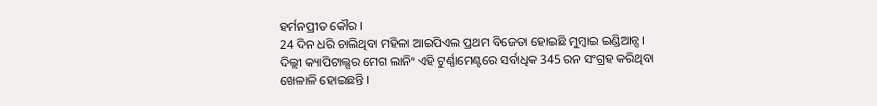ହର୍ମନପ୍ରୀତ କୌର ।
24 ଦିନ ଧରି ଚାଲିଥିବା ମହିଳା ଆଇପିଏଲ ପ୍ରଥମ ବିଜେତା ହୋଇଛି ମୁମ୍ବାଇ ଇଣ୍ଡିଆନ୍ସ । ଦିଲ୍ଲୀ କ୍ୟାପିଟାଲ୍ସର ମେଗ ଲାନିଂ ଏହି ଟୁର୍ଣ୍ଣାମେଣ୍ଟରେ ସର୍ବାଧିକ 345 ରନ ସଂଗ୍ରହ କରିଥିବା ଖେଳାଳି ହୋଇଛନ୍ତି ।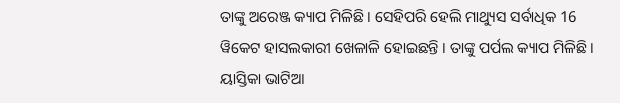ତାଙ୍କୁ ଅରେଞ୍ଜ କ୍ୟାପ ମିଳିଛି । ସେହିପରି ହେଲି ମାଥ୍ୟୁସ ସର୍ବାଧିକ 16 ୱିକେଟ ହାସଲକାରୀ ଖେଳାଳି ହୋଇଛନ୍ତି । ତାଙ୍କୁ ପର୍ପଲ କ୍ୟାପ ମିଳିଛି । ୟାସ୍ତିକା ଭାଟିଆ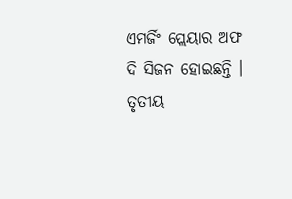ଏମର୍ଜିଂ ପ୍ଲେୟାର ଅଫ ଦି ସିଜନ ହୋଇଛନ୍ତି । ତୃତୀୟ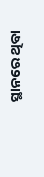ସ୍ଥାନରେ ଥିବା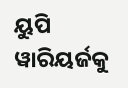ୟୁପି ୱାରିୟର୍ଜକୁ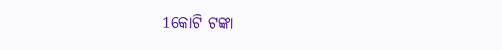1କୋଟି ଟଙ୍କା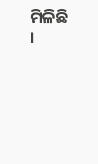ମିଳିଛି ।